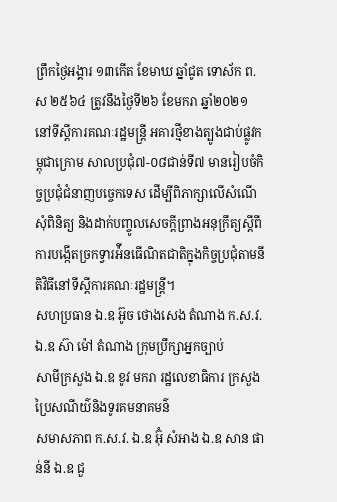ព្រឹកថ្ងៃអង្គារ ១៣កើត ខែមាឃ ឆ្នាំជូត ទោស័ក ព.ស ២៥៦៤ ត្រូវនឹងថ្ងៃទី២៦ ខែមករា ឆ្នាំ២០២១ នៅទីស្តីការគណៈរដ្ឋមន្រ្តី អគារថ្មីខាងត្បូងជាប់ផ្លូវកម្ពុជាក្រោម សាលប្រជុំ៧-០៨ជាន់ទី៧ មានរៀបចំកិច្ចប្រជុំជំនាញបច្ចេកទេស ដើម្បីពិភាក្សាលើសំណើសុំពិនិត្យ និងដាក់បញ្ចូលសេចក្តីព្រាងអនុក្រឹត្យស្តីពីការបង្កើតច្រកទ្វារអ៉ីនធើណិតជាតិក្នុងកិច្ចប្រជុំតាមនីតិវិធីនៅទីស្តីការគណៈរដ្ឋមន្រ្តី។
សហប្រធាន ឯ.ឧ អ៊ូច ថោងសេង តំណាង ក.ស.វ.
ឯ.ឧ ស៊ា ម៉ៅ តំណាង ក្រុមប្រឹក្សាអ្នកច្បាប់
សាមីក្រសួង ឯ.ឧ ខូវ មករា រដ្ឋលេខាធិការ ក្រសួងប្រៃសណីយ៌និងទូរគមនាគមន៌
សមាសភាព ក.ស.វ. ឯ.ឧ អ៊ុំ សំអាង ឯ.ឧ សាន ផាន់នី ឯ.ឧ ជួ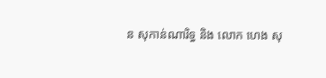ន សុកាន់ណារិទ្ធ និង លោក ហេង សុ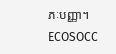ភៈបញ្ញា។
ECOSOCC